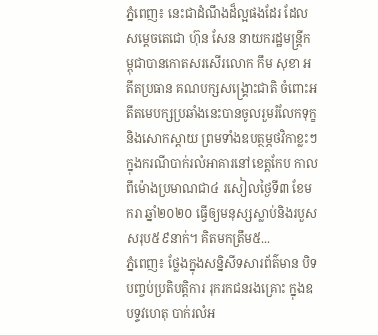ភ្នំពេញ៖ នេះជាដំណឹងដ៏ល្អផងដែរ ដែល សម្តេចតេជោ ហ៊ុន សែន នាយករដ្ឋមន្រ្តីកម្ពុជាបានកោតសរសើរលោក កឹម សុខា អតីតប្រធាន គណបក្សសង្រ្គោះជាតិ ចំពោះអតីតមេបក្សប្រឆាំងនេះបានចូលរួមរំលែកទុក្ខ និងសោកស្តាយ ព្រមទាំងឧបត្ថម្ភថវិកាខ្លះៗ ក្នុងករណីបាក់រលំអាគារនៅខេត្តកែប កាលពីម៉ោងប្រមាណជា៤ រសៀលថ្ងៃទី៣ ខែមករា ឆ្នាំ២០២០ ធ្វើឲ្យមនុស្សស្លាប់និងរបួស សរុប៥៩នាក់។ គិតមកត្រឹម៥...
ភ្នំពេញ៖ ថ្លែងក្នុងសន្និសីទសារព័ត៌មាន បិទបញ្ចប់ប្រតិបត្តិការ រុករកជនរងគ្រោះ ក្នុងឧបទ្ទវហេតុ បាក់រលំអ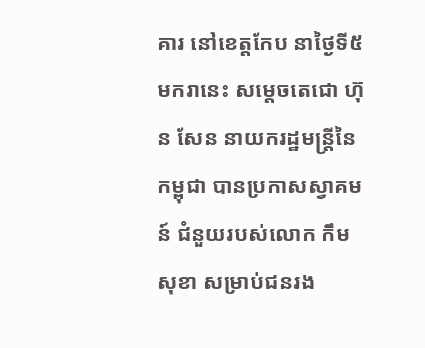គារ នៅខេត្តកែប នាថ្ងៃទី៥មករានេះ សម្ដេចតេជោ ហ៊ុន សែន នាយករដ្ឋមន្រ្តីនៃកម្ពុជា បានប្រកាសស្វាគមន៍ ជំនួយរបស់លោក កឹម សុខា សម្រាប់ជនរង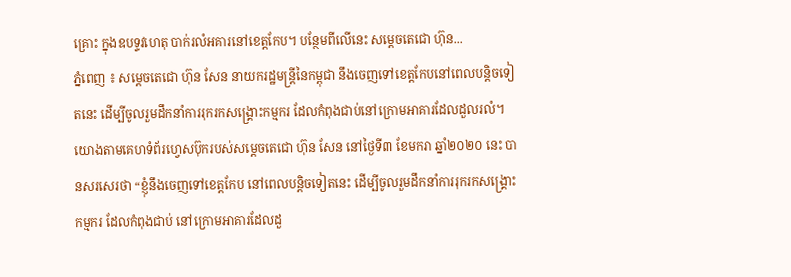គ្រោះ ក្នុងឧបទ្ទវហេតុ បាក់រលំអគារនៅខេត្តកែប។ បន្ថែមពីលើនេះ សម្ដេចតេជោ ហ៊ុន...
ភ្នំពេញ ៖ សម្ដេចតេជោ ហ៊ុន សែន នាយករដ្ឋមន្ដ្រីនៃកម្ពុជា នឹងចេញទៅខេត្តកែបនៅពេលបន្តិចទៀតនេះ ដើម្បីចូលរួមដឹកនាំការរុករកសង្រ្គោះកម្មករ ដែលកំពុងជាប់នៅក្រោមអាគារដែលដួលរលំ។ យោងតាមគេហទំព័រហ្វេសប៊ុករបស់សម្ដេចតេជោ ហ៊ុន សែន នៅថ្ងៃទី៣ ខែមករា ឆ្នាំ២០២០ នេះ បានសរសេរថា “ខ្ញុំនឹងចេញទៅខេត្តកែប នៅពេលបន្តិចទៀតនេះ ដើម្បីចូលរួមដឹកនាំការរុករកសង្រ្គោះកម្មករ ដែលកំពុងជាប់ នៅក្រោមអាគារដែលដួ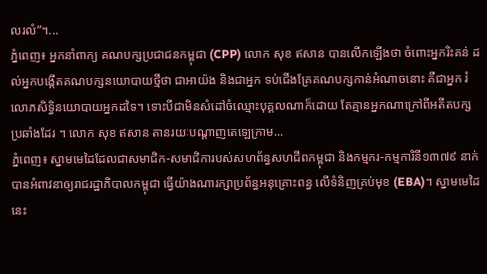លរលំ”។...
ភ្នំពេញ៖ អ្នកនាំពាក្យ គណបក្សប្រជាជនកម្ពុជា (CPP) លោក សុខ ឥសាន បានលើកឡើងថា ចំពោះអ្នករិះគន់ ដល់អ្នកបង្កើតគណបក្សនយោបាយថ្មីថា ជាអាយ៉ង និងជាអ្នក ទប់ជើងគ្រែគណបក្សកាន់អំណាចនោះ គឺជាអ្នក រំលោភសិទ្ធិនយោបាយអ្នកដទៃ។ ទោះបីជាមិនសំដៅចំឈ្មោះបុគ្គលណាក៏ដោយ តែគ្មានអ្នកណាក្រៅពីអតីតបក្សប្រឆាំងដែរ ។ លោក សុខ ឥសាន តានរយៈបណ្តាញតេឡេក្រាម...
ភ្នំពេញ៖ ស្នាមមេដៃដែលជាសមាជិក-សមាជិការបស់សហព័ន្ធសហជីពកម្ពុជា និងកម្មករ-កម្មការិនី១៣៧៩ នាក់ បានអំពាវនាឲ្យរាជរដ្ឋាភិបាលកម្ពុជា ធ្វើយ៉ាងណារក្សាប្រព័ន្ធអនុគ្រោះពន្ធ លេីទំនិញគ្រប់មុខ (EBA)។ ស្នាមមេដៃនេះ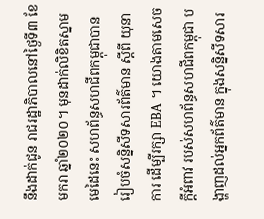នឹងដាក់ជូន រាជរដ្ឋាភិបាលនៅថ្ងៃទី៣ ខែមករា ឆ្នាំ២០២០។ មុនដាក់លិខិតស្នាមមេដៃនេះ សហព័ន្ធសហជីពកម្ពុជាបាន រៀបចំសន្និសីទសារព័ត៌មាន ស្ដីពី យុនាការ ដេីម្បីរក្សា EBA ។ យោងតាមសេចក្ដីអំពាវ របស់សហព័ន្ធសហជីពកម្ពុជា បង្ហាញដល់អ្នកព័ត៌មាន ក្នុងសន្និសីទសារ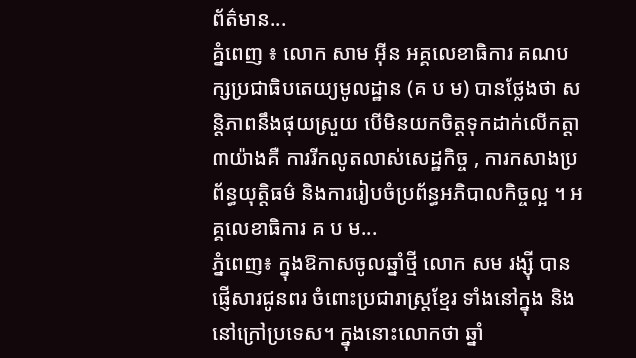ព័ត៌មាន...
គ្នំពេញ ៖ លោក សាម អ៊ីន អគ្គលេខាធិការ គណបក្សប្រជាធិបតេយ្យមូលដ្ឋាន (គ ប ម) បានថ្លែងថា សន្តិភាពនឹងផុយស្រួយ បើមិនយកចិត្តទុកដាក់លើកត្តា៣យ៉ាងគឺ ការរីកលូតលាស់សេដ្ឋកិច្ច , ការកសាងប្រព័ន្ធយុត្តិធម៌ និងការរៀបចំប្រព័ន្ធអភិបាលកិច្ចល្អ ។ អគ្គលេខាធិការ គ ប ម...
ភ្នំពេញ៖ ក្នុងឱកាសចូលឆ្នាំថ្មី លោក សម រង្ស៊ី បានផ្ញើសារជូនពរ ចំពោះប្រជារាស្ត្រខ្មែរ ទាំងនៅក្នុង និងនៅក្រៅប្រទេស។ ក្នុងនោះលោកថា ឆ្នាំ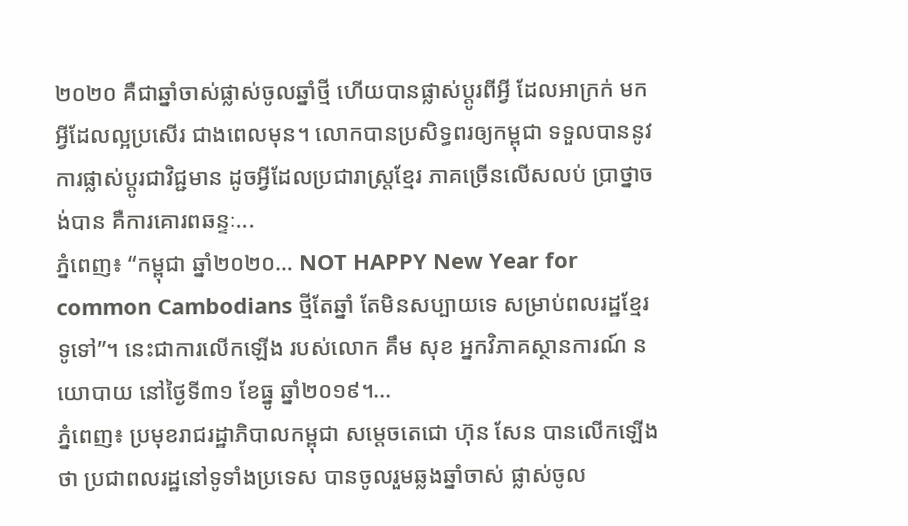២០២០ គឺជាឆ្នាំចាស់ផ្លាស់ចូលឆ្នាំថ្មី ហើយបានផ្លាស់ប្តូរពីអ្វី ដែលអាក្រក់ មកអ្វីដែលល្អប្រសើរ ជាងពេលមុន។ លោកបានប្រសិទ្ធពរឲ្យកម្ពុជា ទទួលបាននូវការផ្លាស់ប្តូរជាវិជ្ជមាន ដូចអ្វីដែលប្រជារាស្ត្រខ្មែរ ភាគច្រើនលើសលប់ ប្រាថ្នាចង់បាន គឺការគោរពឆន្ទៈ...
ភ្នំពេញ៖ “កម្ពុជា ឆ្នាំ២០២០… NOT HAPPY New Year for common Cambodians ថ្មីតែឆ្នាំ តែមិនសប្បាយទេ សម្រាប់ពលរដ្ឋខ្មែរទូទៅ”។ នេះជាការលើកឡើង របស់លោក គឹម សុខ អ្នកវិភាគស្ថានការណ៍ នយោបាយ នៅថ្ងៃទី៣១ ខែធ្នូ ឆ្នាំ២០១៩។...
ភ្នំពេញ៖ ប្រមុខរាជរដ្ឋាភិបាលកម្ពុជា សម្តេចតេជោ ហ៊ុន សែន បានលើកឡើងថា ប្រជាពលរដ្ឋនៅទូទាំងប្រទេស បានចូលរួមឆ្លងឆ្នាំចាស់ ផ្លាស់ចូល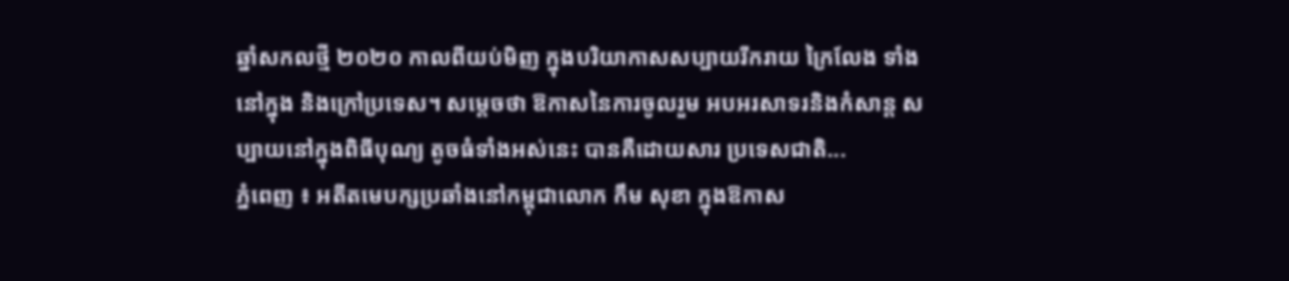ឆ្នាំសកលថ្មី ២០២០ កាលពីយប់មិញ ក្នុងបរិយាកាសសប្បាយរីករាយ ក្រៃលែង ទាំងនៅក្នុង និងក្រៅប្រទេស។ សម្តេចថា ឱកាសនៃការចូលរួម អបអរសាទរនិងកំសាន្ត សប្បាយនៅក្នុងពិធីបុណ្យ តូចធំទាំងអស់នេះ បានគឺដោយសារ ប្រទេសជាតិ...
ភ្នំពេញ ៖ អតីតមេបក្សប្រឆាំងនៅកម្ពុជាលោក កឹម សុខា ក្នុងឱកាស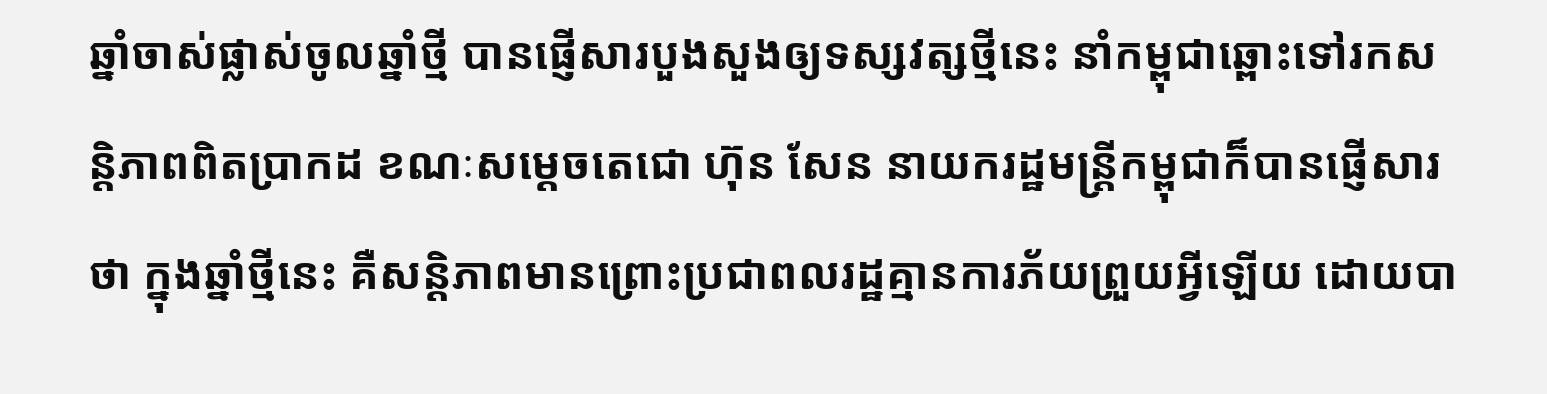ឆ្នាំចាស់ផ្លាស់ចូលឆ្នាំថ្មី បានផ្ញើសារបួងសួងឲ្យទស្សវត្សថ្មីនេះ នាំកម្ពុជាឆ្ពោះទៅរកសន្តិភាពពិតប្រាកដ ខណៈសម្តេចតេជោ ហ៊ុន សែន នាយករដ្ឋមន្រ្តីកម្ពុជាក៏បានផ្ញើសារថា ក្នុងឆ្នាំថ្មីនេះ គឺសន្តិភាពមានព្រោះប្រជាពលរដ្ឋគ្មានការភ័យព្រួយអ្វីឡើយ ដោយបា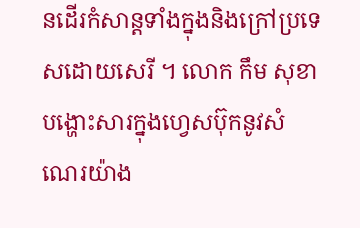នដើរកំសាន្តទាំងក្នុងនិងក្រៅប្រទេសដោយសេរី ។ លោក កឹម សុខា បង្ហោះសារក្នុងហ្វេសប៊ុកនូវសំណេរយ៉ាង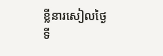ខ្លីនារសៀលថ្ងៃទី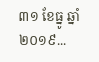៣១ ខែធ្នូ ឆ្នាំ២០១៩...